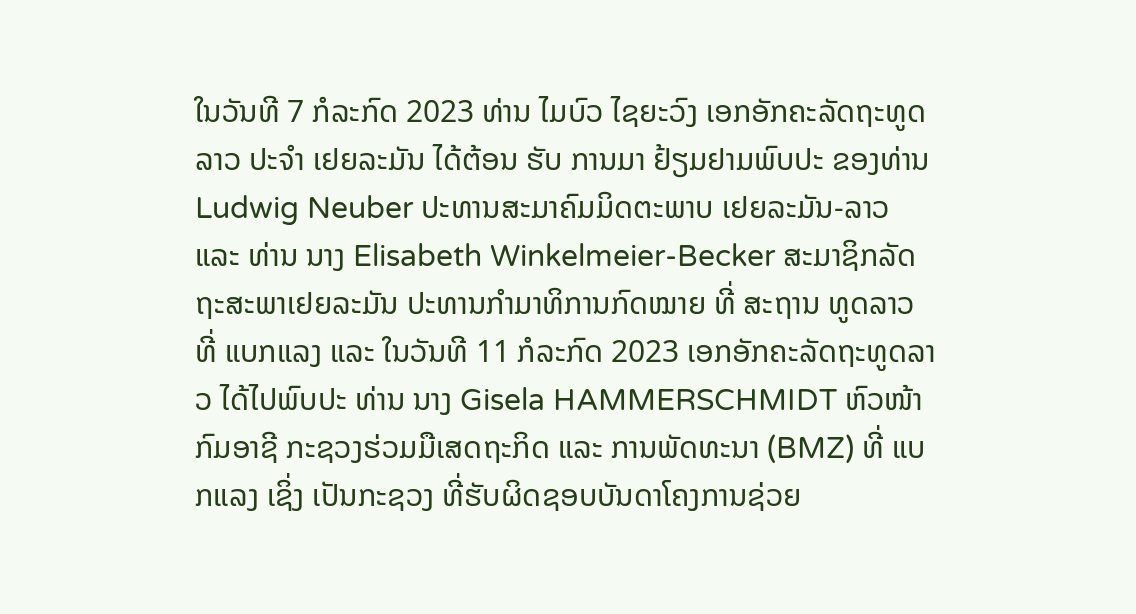ໃນວັນທີ 7 ກໍລະກົດ 2023 ທ່ານ ໄມບົວ ໄຊຍະວົງ ເອກອັກຄະລັດຖະທູດລາວ ປະຈໍາ ເຢຍລະມັນ ໄດ້ຕ້ອນ ຮັບ ການມາ ຢ້ຽມຢາມພົບປະ ຂອງທ່ານ Ludwig Neuber ປະທານສະມາຄົມມິດຕະພາບ ເຢຍລະມັນ-ລາວ ແລະ ທ່ານ ນາງ Elisabeth Winkelmeier-Becker ສະມາຊິກລັດຖະສະພາເຢຍລະມັນ ປະທານກໍາມາທິການກົດໝາຍ ທີ່ ສະຖານ ທູດລາວ ທີ່ ແບກແລງ ແລະ ໃນວັນທີ 11 ກໍລະກົດ 2023 ເອກອັກຄະລັດຖະທູດລາວ ໄດ້ໄປພົບປະ ທ່ານ ນາງ Gisela HAMMERSCHMIDT ຫົວໜ້າກົມອາຊີ ກະຊວງຮ່ວມມືເສດຖະກິດ ແລະ ການພັດທະນາ (BMZ) ທີ່ ແບກແລງ ເຊິ່ງ ເປັນກະຊວງ ທີ່ຮັບຜິດຊອບບັນດາໂຄງການຊ່ວຍ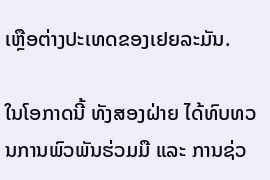ເຫຼືອຕ່າງປະເທດຂອງເຢຍລະມັນ.

ໃນໂອກາດນີ້ ທັງສອງຝ່າຍ ໄດ້ທົບທວນການພົວພັນຮ່ວມມື ແລະ ການຊ່ວ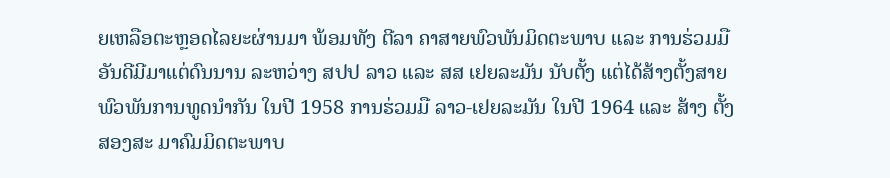ຍເຫລືອຕະຫຼອດໄລຍະຜ່ານມາ ພ້ອມທັງ ຕີລາ ຄາສາຍພົວພັນມິດຕະພາບ ແລະ ການຮ່ວມມືອັນດີມີມາແຕ່ດົນນານ ລະຫວ່າງ ສປປ ລາວ ແລະ ສສ ເຢຍລະມັນ ນັບຕັ້ງ ແຕ່ໄດ້ສ້າງຕັ້ງສາຍພົວພັນການທູດນໍາກັນ ໃນປີ 1958 ການຮ່ວມມື ລາວ-ເຢຍລະມັນ ໃນປີ 1964 ແລະ ສ້າງ ຕັ້ງສອງສະ ມາຄົມມິດຕະພາບ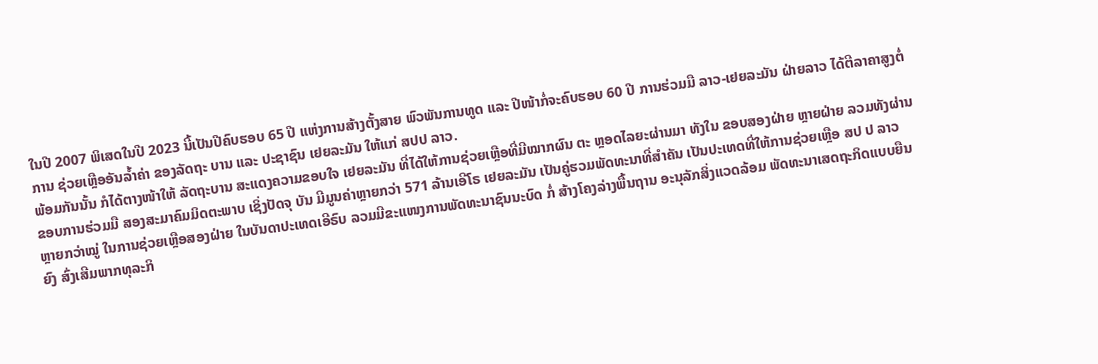ໃນປີ 2007 ພິເສດໃນປີ 2023 ນີ້ເປັນປີຄົບຮອບ 65 ປີ ແຫ່ງການສ້າງຕັ້ງສາຍ ພົວພັນການທູດ ແລະ ປີໜ້າກໍ່ຈະຄົບຮອບ 60 ປີ ການຮ່ວມມື ລາວ-ເຢຍລະມັນ ຝ່າຍລາວ ໄດ້ຕີລາຄາສູງຕໍ່ການ ຊ່ວຍເຫຼືອອັນລໍ້າຄ່າ ຂອງລັດຖະ ບານ ແລະ ປະຊາຊົນ ເຢຍລະມັນ ໃຫ້ແກ່ ສປປ ລາວ.
ພ້ອມກັນນັ້ນ ກໍໄດ້ຕາງໜ້າໃຫ້ ລັດຖະບານ ສະແດງຄວາມຂອບໃຈ ເຢຍລະມັນ ທີ່ໄດ້ໃຫ້ການຊ່ວຍເຫຼືອທີ່ມີໝາກຜົນ ຕະ ຫຼອດໄລຍະຜ່ານມາ ທັງໃນ ຂອບສອງຝ່າຍ ຫຼາຍຝ່າຍ ລວມທັງຜ່ານຂອບການຮ່ວມມື ສອງສະມາຄົມມິດຕະພາບ ເຊິ່ງປັດຈຸ ບັນ ມີມູນຄ່າຫຼາຍກວ່າ 571 ລ້ານເອີໂຣ ເຢຍລະມັນ ເປັນຄູ່ຮວມພັດທະນາທີ່ສຳຄັນ ເປັນປະເທດທີ່ໃຫ້ການຊ່ວຍເຫຼືອ ສປ ປ ລາວ ຫຼາຍກວ່າໝູ່ ໃນການຊ່ວຍເຫຼືອສອງຝ່າຍ ໃນບັນດາປະເທດເອີຣົບ ລວມມີຂະແໜງການພັດທະນາຊົນນະບົດ ກໍ່ ສ້າງໂຄງລ່າງພື້ນຖານ ອະນຸລັກສິ່ງແວດລ້ອມ ພັດທະນາເສດຖະກິດແບບຍືນຍົງ ສົ່ງເສີມພາກທຸລະກິ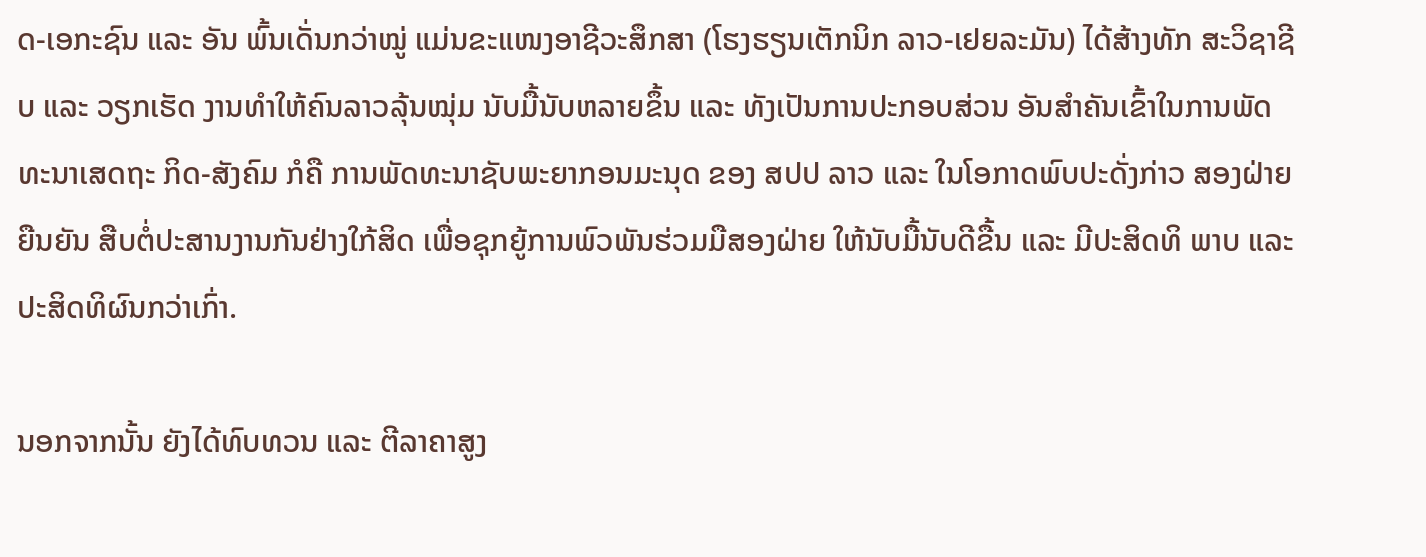ດ-ເອກະຊົນ ແລະ ອັນ ພົ້ນເດັ່ນກວ່າໝູ່ ແມ່ນຂະແໜງອາຊີວະສຶກສາ (ໂຮງຮຽນເຕັກນິກ ລາວ-ເຢຍລະມັນ) ໄດ້ສ້າງທັກ ສະວິຊາຊີບ ແລະ ວຽກເຮັດ ງານທໍາໃຫ້ຄົນລາວລຸ້ນໝຸ່ມ ນັບມື້ນັບຫລາຍຂຶ້ນ ແລະ ທັງເປັນການປະກອບສ່ວນ ອັນສໍາຄັນເຂົ້າໃນການພັດທະນາເສດຖະ ກິດ-ສັງຄົມ ກໍຄື ການພັດທະນາຊັບພະຍາກອນມະນຸດ ຂອງ ສປປ ລາວ ແລະ ໃນໂອກາດພົບປະດັ່ງກ່າວ ສອງຝ່າຍ ຍືນຍັນ ສືບຕໍ່ປະສານງານກັນຢ່າງໃກ້ສິດ ເພື່ອຊຸກຍູ້ການພົວພັນຮ່ວມມືສອງຝ່າຍ ໃຫ້ນັບມື້ນັບດີຂື້ນ ແລະ ມີປະສິດທິ ພາບ ແລະ ປະສິດທິຜົນກວ່າເກົ່າ.

ນອກຈາກນັ້ນ ຍັງໄດ້ທົບທວນ ແລະ ຕີລາຄາສູງ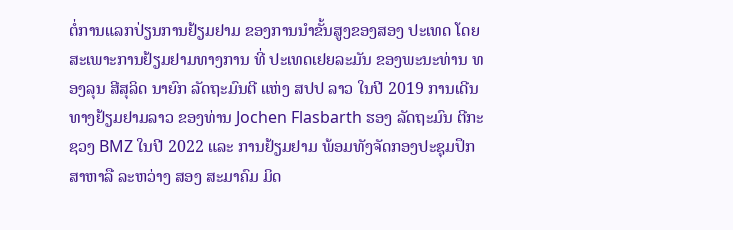ຕໍ່ການແລກປ່ຽນການຢ້ຽມຢາມ ຂອງການນໍາຂັ້ນສູງຂອງສອງ ປະເທດ ໂດຍ ສະເພາະການຢ້ຽມຢາມທາງການ ທີ່ ປະເທດເຢຍລະມັນ ຂອງພະນະທ່ານ ທອງລຸນ ສີສຸລິດ ນາຍົກ ລັດຖະມົນຕີ ແຫ່ງ ສປປ ລາວ ໃນປີ 2019 ການເດີນທາງຢ້ຽມຢາມລາວ ຂອງທ່ານ Jochen Flasbarth ຮອງ ລັດຖະມົນ ຕີກະຊວງ BMZ ໃນປີ 2022 ແລະ ການຢ້ຽມຢາມ ພ້ອມທັງຈັດກອງປະຊຸມປຶກສາຫາລື ລະຫວ່າງ ສອງ ສະມາຄົມ ມິດ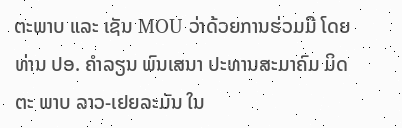ຕະພາບ ແລະ ເຊັນ MOU ວ່າດ້ວຍການຮ່ວມມື ໂດຍ ທ່ານ ປອ. ຄຳລຽນ ພົນເສນາ ປະທານສະມາຄົມ ມິດຕະ ພາບ ລາວ-ເຢຍລະມັນ ໃນ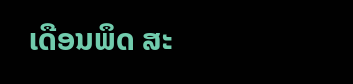ເດືອນພຶດ ສະ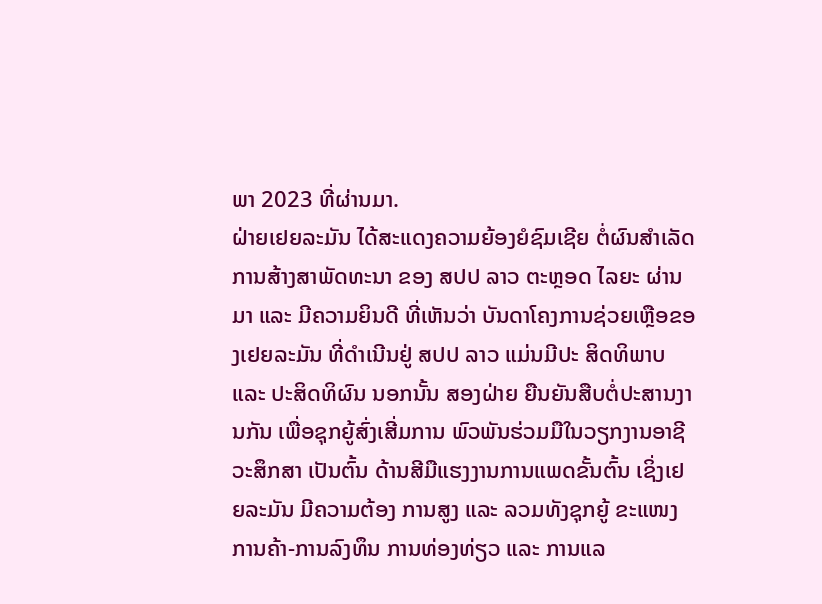ພາ 2023 ທີ່ຜ່ານມາ.
ຝ່າຍເຢຍລະມັນ ໄດ້ສະແດງຄວາມຍ້ອງຍໍຊົມເຊີຍ ຕໍ່ຜົນສໍາເລັດການສ້າງສາພັດທະນາ ຂອງ ສປປ ລາວ ຕະຫຼອດ ໄລຍະ ຜ່ານມາ ແລະ ມີຄວາມຍິນດີ ທີ່ເຫັນວ່າ ບັນດາໂຄງການຊ່ວຍເຫຼືອຂອງເຢຍລະມັນ ທີ່ດໍາເນີນຢູ່ ສປປ ລາວ ແມ່ນມີປະ ສິດທິພາບ ແລະ ປະສິດທິຜົນ ນອກນັ້ນ ສອງຝ່າຍ ຍືນຍັນສືບຕໍ່ປະສານງານກັນ ເພື່ອຊຸກຍູ້ສົ່ງເສີ່ມການ ພົວພັນຮ່ວມມືໃນວຽກງານອາຊີວະສຶກສາ ເປັນຕົ້ນ ດ້ານສີມືແຮງງານການແພດຂັ້ນຕົ້ນ ເຊິ່ງເຢຍລະມັນ ມີຄວາມຕ້ອງ ການສູງ ແລະ ລວມທັງຊຸກຍູ້ ຂະແໜງການຄ້າ-ການລົງທຶນ ການທ່ອງທ່ຽວ ແລະ ການແລ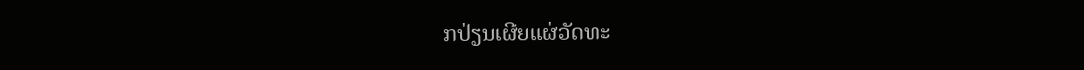ກປ່ຽນເຜີຍແຜ່ວັດທະ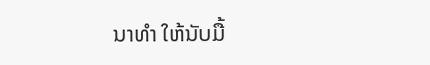ນາທໍາ ໃຫ້ນັບມື້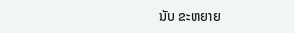ນັບ ຂະຫຍາຍ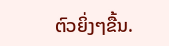ຕົວຍິ່ງໆຂື້ນ.